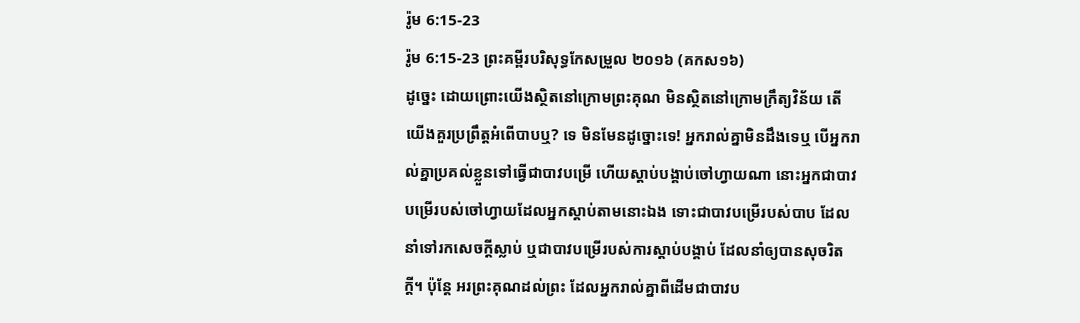រ៉ូម 6:15-23
រ៉ូម 6:15-23 ព្រះគម្ពីរបរិសុទ្ធកែសម្រួល ២០១៦ (គកស១៦)
ដូច្នេះ ដោយព្រោះយើងស្ថិតនៅក្រោមព្រះគុណ មិនស្ថិតនៅក្រោមក្រឹត្យវិន័យ តើយើងគួរប្រព្រឹត្តអំពើបាបឬ? ទេ មិនមែនដូច្នោះទេ! អ្នករាល់គ្នាមិនដឹងទេឬ បើអ្នករាល់គ្នាប្រគល់ខ្លួនទៅធ្វើជាបាវបម្រើ ហើយស្តាប់បង្គាប់ចៅហ្វាយណា នោះអ្នកជាបាវបម្រើរបស់ចៅហ្វាយដែលអ្នកស្តាប់តាមនោះឯង ទោះជាបាវបម្រើរបស់បាប ដែលនាំទៅរកសេចក្តីស្លាប់ ឬជាបាវបម្រើរបស់ការស្តាប់បង្គាប់ ដែលនាំឲ្យបានសុចរិតក្តី។ ប៉ុន្តែ អរព្រះគុណដល់ព្រះ ដែលអ្នករាល់គ្នាពីដើមជាបាវប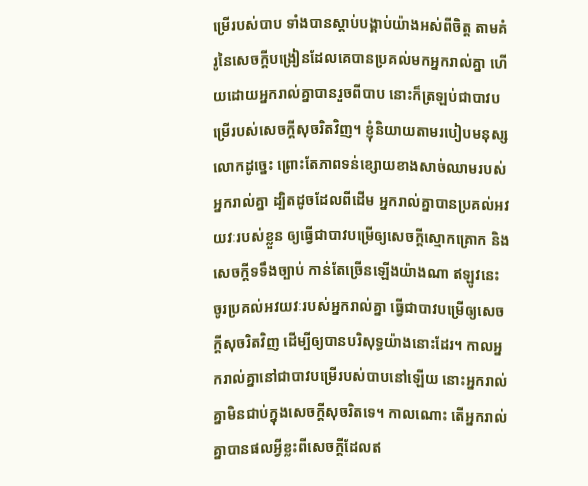ម្រើរបស់បាប ទាំងបានស្តាប់បង្គាប់យ៉ាងអស់ពីចិត្ត តាមគំរូនៃសេចក្ដីបង្រៀនដែលគេបានប្រគល់មកអ្នករាល់គ្នា ហើយដោយអ្នករាល់គ្នាបានរួចពីបាប នោះក៏ត្រឡប់ជាបាវបម្រើរបស់សេចក្តីសុចរិតវិញ។ ខ្ញុំនិយាយតាមរបៀបមនុស្សលោកដូច្នេះ ព្រោះតែភាពទន់ខ្សោយខាងសាច់ឈាមរបស់អ្នករាល់គ្នា ដ្បិតដូចដែលពីដើម អ្នករាល់គ្នាបានប្រគល់អវយវៈរបស់ខ្លួន ឲ្យធ្វើជាបាវបម្រើឲ្យសេចក្តីស្មោកគ្រោក និងសេចក្តីទទឹងច្បាប់ កាន់តែច្រើនឡើងយ៉ាងណា ឥឡូវនេះ ចូរប្រគល់អវយវៈរបស់អ្នករាល់គ្នា ធ្វើជាបាវបម្រើឲ្យសេចក្តីសុចរិតវិញ ដើម្បីឲ្យបានបរិសុទ្ធយ៉ាងនោះដែរ។ កាលអ្នករាល់គ្នានៅជាបាវបម្រើរបស់បាបនៅឡើយ នោះអ្នករាល់គ្នាមិនជាប់ក្នុងសេចក្តីសុចរិតទេ។ កាលណោះ តើអ្នករាល់គ្នាបានផលអ្វីខ្លះពីសេចក្ដីដែលឥ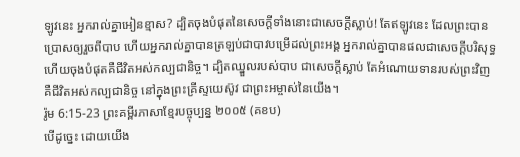ឡូវនេះ អ្នករាល់គ្នាអៀនខ្មាស? ដ្បិតចុងបំផុតនៃសេចក្ដីទាំងនោះជាសេចក្តីស្លាប់! តែឥឡូវនេះ ដែលព្រះបានប្រោសឲ្យរួចពីបាប ហើយអ្នករាល់គ្នាបានត្រឡប់ជាបាវបម្រើដល់ព្រះអង្គ អ្នករាល់គ្នាបានផលជាសេចក្ដីបរិសុទ្ធ ហើយចុងបំផុតគឺជីវិតអស់កល្បជានិច្ច។ ដ្បិតឈ្នួលរបស់បាប ជាសេចក្តីស្លាប់ តែអំណោយទានរបស់ព្រះវិញ គឺជីវិតអស់កល្បជានិច្ច នៅក្នុងព្រះគ្រីស្ទយេស៊ូវ ជាព្រះអម្ចាស់នៃយើង។
រ៉ូម 6:15-23 ព្រះគម្ពីរភាសាខ្មែរបច្ចុប្បន្ន ២០០៥ (គខប)
បើដូច្នេះ ដោយយើង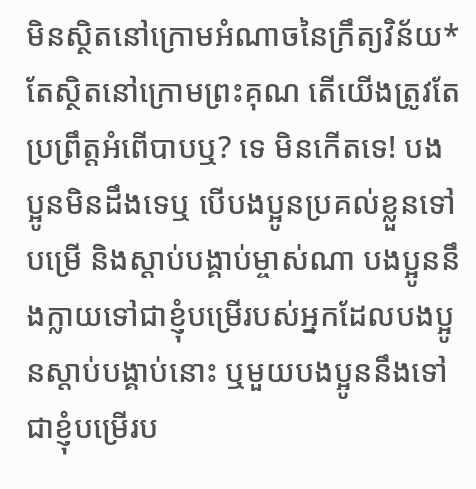មិនស្ថិតនៅក្រោមអំណាចនៃក្រឹត្យវិន័យ* តែស្ថិតនៅក្រោមព្រះគុណ តើយើងត្រូវតែប្រព្រឹត្តអំពើបាបឬ? ទេ មិនកើតទេ! បងប្អូនមិនដឹងទេឬ បើបងប្អូនប្រគល់ខ្លួនទៅបម្រើ និងស្ដាប់បង្គាប់ម្ចាស់ណា បងប្អូននឹងក្លាយទៅជាខ្ញុំបម្រើរបស់អ្នកដែលបងប្អូនស្ដាប់បង្គាប់នោះ ឬមួយបងប្អូននឹងទៅជាខ្ញុំបម្រើរប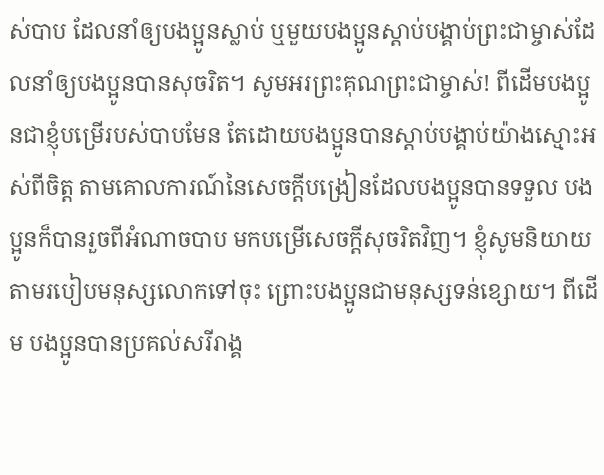ស់បាប ដែលនាំឲ្យបងប្អូនស្លាប់ ឬមួយបងប្អូនស្ដាប់បង្គាប់ព្រះជាម្ចាស់ដែលនាំឲ្យបងប្អូនបានសុចរិត។ សូមអរព្រះគុណព្រះជាម្ចាស់! ពីដើមបងប្អូនជាខ្ញុំបម្រើរបស់បាបមែន តែដោយបងប្អូនបានស្ដាប់បង្គាប់យ៉ាងស្មោះអស់ពីចិត្ត តាមគោលការណ៍នៃសេចក្ដីបង្រៀនដែលបងប្អូនបានទទួល បងប្អូនក៏បានរួចពីអំណាចបាប មកបម្រើសេចក្ដីសុចរិតវិញ។ ខ្ញុំសូមនិយាយតាមរបៀបមនុស្សលោកទៅចុះ ព្រោះបងប្អូនជាមនុស្សទន់ខ្សោយ។ ពីដើម បងប្អូនបានប្រគល់សរីរាង្គ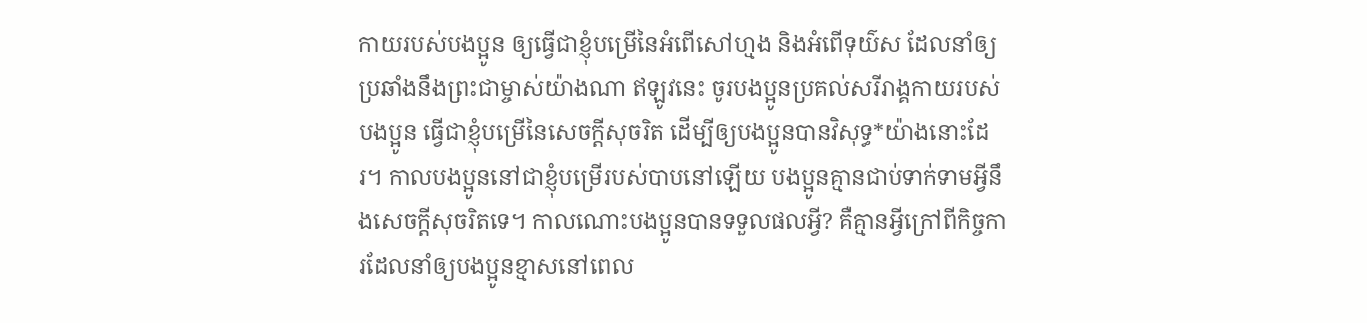កាយរបស់បងប្អូន ឲ្យធ្វើជាខ្ញុំបម្រើនៃអំពើសៅហ្មង និងអំពើទុយ៌ស ដែលនាំឲ្យប្រឆាំងនឹងព្រះជាម្ចាស់យ៉ាងណា ឥឡូវនេះ ចូរបងប្អូនប្រគល់សរីរាង្គកាយរបស់បងប្អូន ធ្វើជាខ្ញុំបម្រើនៃសេចក្ដីសុចរិត ដើម្បីឲ្យបងប្អូនបានវិសុទ្ធ*យ៉ាងនោះដែរ។ កាលបងប្អូននៅជាខ្ញុំបម្រើរបស់បាបនៅឡើយ បងប្អូនគ្មានជាប់ទាក់ទាមអ្វីនឹងសេចក្ដីសុចរិតទេ។ កាលណោះបងប្អូនបានទទួលផលអ្វី? គឺគ្មានអ្វីក្រៅពីកិច្ចការដែលនាំឲ្យបងប្អូនខ្មាសនៅពេល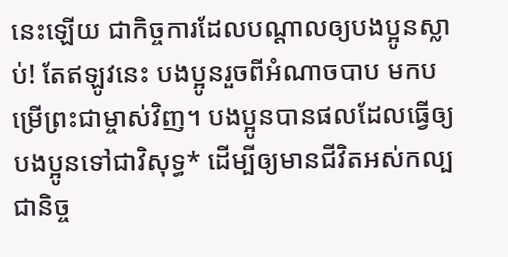នេះឡើយ ជាកិច្ចការដែលបណ្ដាលឲ្យបងប្អូនស្លាប់! តែឥឡូវនេះ បងប្អូនរួចពីអំណាចបាប មកបម្រើព្រះជាម្ចាស់វិញ។ បងប្អូនបានផលដែលធ្វើឲ្យបងប្អូនទៅជាវិសុទ្ធ* ដើម្បីឲ្យមានជីវិតអស់កល្បជានិច្ច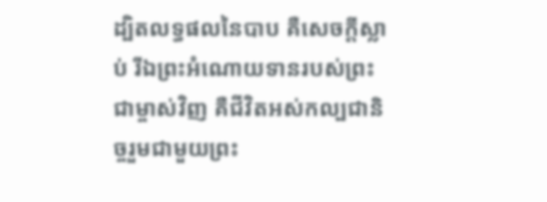ដ្បិតលទ្ធផលនៃបាប គឺសេចក្ដីស្លាប់ រីឯព្រះអំណោយទានរបស់ព្រះជាម្ចាស់វិញ គឺជីវិតអស់កល្បជានិច្ចរួមជាមួយព្រះ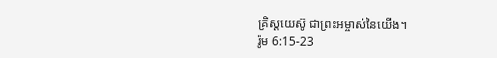គ្រិស្តយេស៊ូ ជាព្រះអម្ចាស់នៃយើង។
រ៉ូម 6:15-23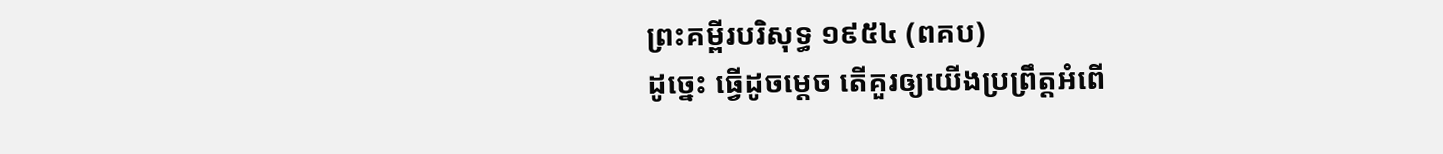ព្រះគម្ពីរបរិសុទ្ធ ១៩៥៤ (ពគប)
ដូច្នេះ ធ្វើដូចម្តេច តើគួរឲ្យយើងប្រព្រឹត្តអំពើ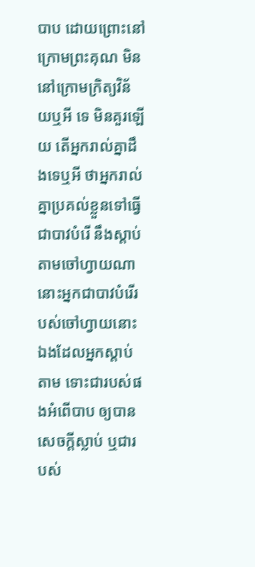បាប ដោយព្រោះនៅក្រោមព្រះគុណ មិននៅក្រោមក្រិត្យវិន័យឬអី ទេ មិនគួរឡើយ តើអ្នករាល់គ្នាដឹងទេឬអី ថាអ្នករាល់គ្នាប្រគល់ខ្លួនទៅធ្វើជាបាវបំរើ នឹងស្តាប់តាមចៅហ្វាយណា នោះអ្នកជាបាវបំរើរបស់ចៅហ្វាយនោះឯងដែលអ្នកស្តាប់តាម ទោះជារបស់ផងអំពើបាប ឲ្យបានសេចក្ដីស្លាប់ ឬជារបស់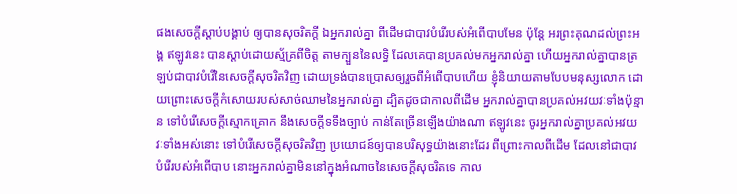ផងសេចក្ដីស្តាប់បង្គាប់ ឲ្យបានសុចរិតក្តី ឯអ្នករាល់គ្នា ពីដើមជាបាវបំរើរបស់អំពើបាបមែន ប៉ុន្តែ អរព្រះគុណដល់ព្រះអង្គ ឥឡូវនេះ បានស្តាប់ដោយស្ម័គ្រពីចិត្ត តាមក្បួននៃលទ្ធិ ដែលគេបានប្រគល់មកអ្នករាល់គ្នា ហើយអ្នករាល់គ្នាបានត្រឡប់ជាបាវបំរើនៃសេចក្ដីសុចរិតវិញ ដោយទ្រង់បានប្រោសឲ្យរួចពីអំពើបាបហើយ ខ្ញុំនិយាយតាមបែបមនុស្សលោក ដោយព្រោះសេចក្ដីកំសោយរបស់សាច់ឈាមនៃអ្នករាល់គ្នា ដ្បិតដូចជាកាលពីដើម អ្នករាល់គ្នាបានប្រគល់អវយវៈទាំងប៉ុន្មាន ទៅបំរើសេចក្ដីស្មោកគ្រោក នឹងសេចក្ដីទទឹងច្បាប់ កាន់តែច្រើនឡើងយ៉ាងណា ឥឡូវនេះ ចូរអ្នករាល់គ្នាប្រគល់អវយវៈទាំងអស់នោះ ទៅបំរើសេចក្ដីសុចរិតវិញ ប្រយោជន៍ឲ្យបានបរិសុទ្ធយ៉ាងនោះដែរ ពីព្រោះកាលពីដើម ដែលនៅជាបាវបំរើរបស់អំពើបាប នោះអ្នករាល់គ្នាមិននៅក្នុងអំណាចនៃសេចក្ដីសុចរិតទេ កាល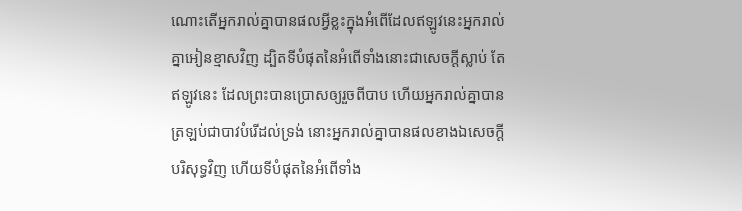ណោះតើអ្នករាល់គ្នាបានផលអ្វីខ្លះក្នុងអំពើដែលឥឡូវនេះអ្នករាល់គ្នាអៀនខ្មាសវិញ ដ្បិតទីបំផុតនៃអំពើទាំងនោះជាសេចក្ដីស្លាប់ តែឥឡូវនេះ ដែលព្រះបានប្រោសឲ្យរួចពីបាប ហើយអ្នករាល់គ្នាបានត្រឡប់ជាបាវបំរើដល់ទ្រង់ នោះអ្នករាល់គ្នាបានផលខាងឯសេចក្ដីបរិសុទ្ធវិញ ហើយទីបំផុតនៃអំពើទាំង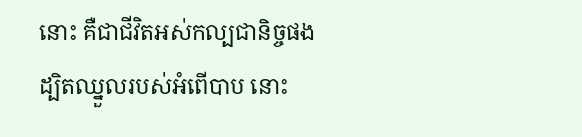នោះ គឺជាជីវិតអស់កល្បជានិច្ចផង ដ្បិតឈ្នួលរបស់អំពើបាប នោះ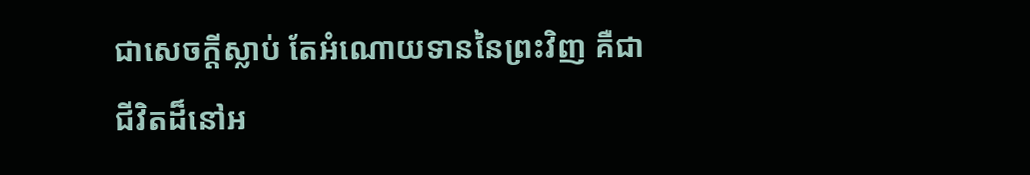ជាសេចក្ដីស្លាប់ តែអំណោយទាននៃព្រះវិញ គឺជាជីវិតដ៏នៅអ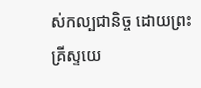ស់កល្បជានិច្ច ដោយព្រះគ្រីស្ទយេ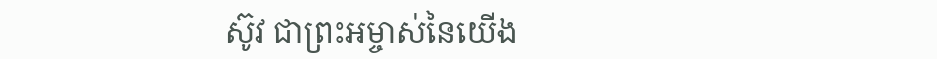ស៊ូវ ជាព្រះអម្ចាស់នៃយើង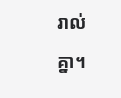រាល់គ្នា។